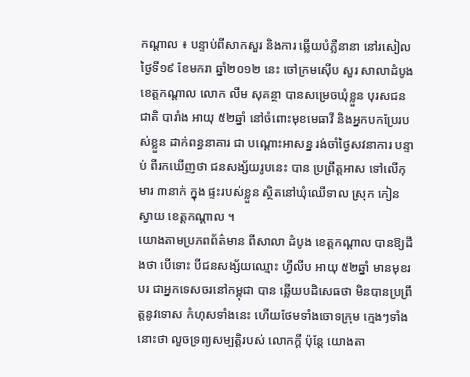កណ្ដាល ៖ បន្ទាប់ពីសាកសួរ និងការ ឆ្លើយបំភ្លឺនានា នៅរសៀលថ្ងៃទី១៩ ខែមករា ឆ្នាំ២០១២ នេះ ចៅក្រមស៊ើប សួរ សាលាដំបូង ខេត្ដកណ្ដាល លោក លឹម សុគន្ថា បានសម្រេចឃុំខ្លួន បុរសជនជាតិ បារាំង អាយុ ៥២ឆ្នាំ នៅចំពោះមុខមេធាវី និងអ្នកបកប្រែរបស់ខ្លួន ដាក់ពន្ធនាគារ ជា បណ្ដោះអាសន្ន រង់ចាំថ្ងៃសវនាការ បន្ទាប់ ពីរកឃើញថា ជនសង្ស័យរូបនេះ បាន ប្រព្រឹត្ដអាស ទៅលើកុមារ ៣នាក់ ក្នុង ផ្ទះរបស់ខ្លួន ស្ថិតនៅឃុំឈើទាល ស្រុក កៀនស្វាយ ខេត្ដកណ្ដាល ។
យោងតាមប្រភពព័ត៌មាន ពីសាលា ដំបូង ខេត្ដកណ្ដាល បានឱ្យដឹងថា បើទោះ បីជនសង្ស័យឈ្មោះ ហ្វីលីប អាយុ ៥២ឆ្នាំ មានមុខរបរ ជាអ្នកទេសចរនៅកម្ពុជា បាន ឆ្លើយបដិសេធថា មិនបានប្រព្រឹត្ដនូវទោស កំហុសទាំងនេះ ហើយថែមទាំងចោទក្រុម ក្មេងៗទាំងនោះថា លួចទ្រព្យសម្បត្ដិរបស់ លោកក្ដី ប៉ុន្ដែ យោងតា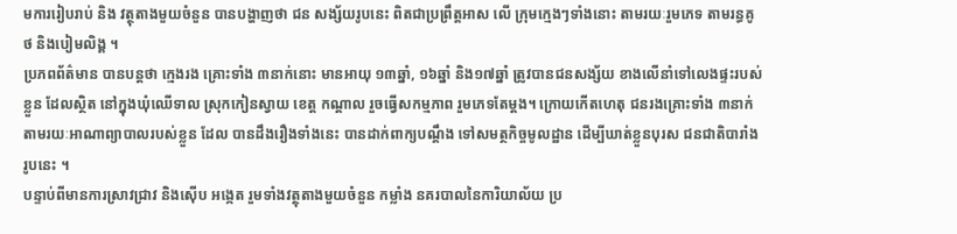មការរៀបរាប់ និង វត្ថុតាងមួយចំនួន បានបង្ហាញថា ជន សង្ស័យរូបនេះ ពិតជាប្រព្រឹត្ដអាស លើ ក្រុមក្មេងៗទាំងនោះ តាមរយៈរួមភេទ តាមរន្ធគូថ និងបៀមលិង្គ ។
ប្រភពព័ត៌មាន បានបន្ដថា ក្មេងរង គ្រោះទាំង ៣នាក់នោះ មានអាយុ ១៣ឆ្នាំ, ១៦ឆ្នាំ និង១៧ឆ្នាំ ត្រូវបានជនសង្ស័យ ខាងលើនាំទៅលេងផ្ទះរបស់ខ្លួន ដែលស្ថិត នៅក្នុងឃុំឈើទាល ស្រុកកៀនស្វាយ ខេត្ដ កណ្ដាល រួចធ្វើសកម្មភាព រួមភេទតែម្ដង។ ក្រោយកើតហេតុ ជនរងគ្រោះទាំង ៣នាក់ តាមរយៈអាណាព្យាបាលរបស់ខ្លួន ដែល បានដឹងរឿងទាំងនេះ បានដាក់ពាក្យបណ្ដឹង ទៅសមត្ថកិច្ចមូលដ្ឋាន ដើម្បីឃាត់ខ្លួនបុរស ជនជាតិបារាំងរូបនេះ ។
បន្ទាប់ពីមានការស្រាវជ្រាវ និងស៊ើប អង្កេត រួមទាំងវត្ថុតាងមួយចំនួន កម្លាំង នគរបាលនៃការិយាល័យ ប្រ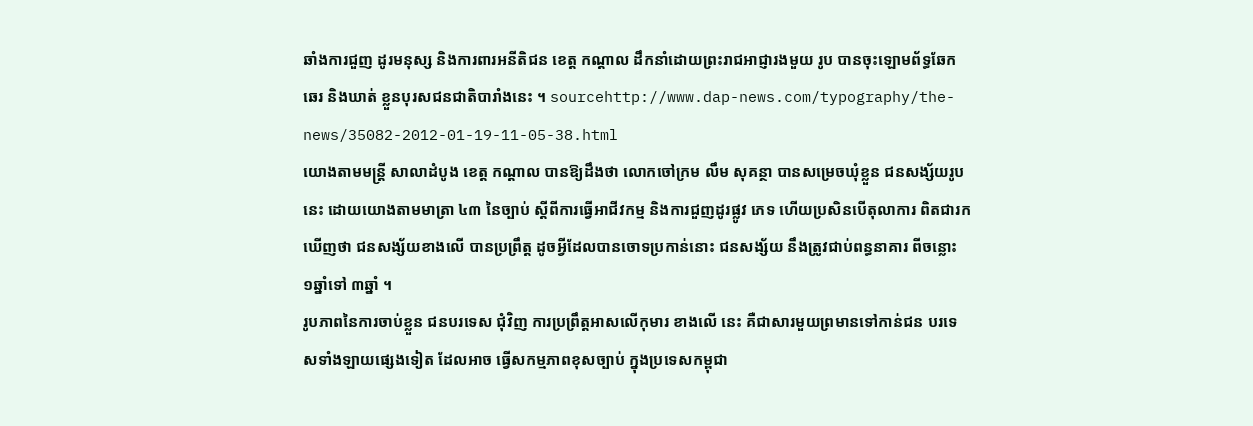ឆាំងការជួញ ដូរមនុស្ស និងការពារអនីតិជន ខេត្ដ កណ្ដាល ដឹកនាំដោយព្រះរាជអាជ្ញារងមួយ រូប បានចុះឡោមព័ទ្ធឆែកឆេរ និងឃាត់ ខ្លួនបុរសជនជាតិបារាំងនេះ ។ sourcehttp://www.dap-news.com/typography/the-news/35082-2012-01-19-11-05-38.html
យោងតាមមន្ដ្រី សាលាដំបូង ខេត្ដ កណ្ដាល បានឱ្យដឹងថា លោកចៅក្រម លឹម សុគន្ថា បានសម្រេចឃុំខ្លួន ជនសង្ស័យរូប នេះ ដោយយោងតាមមាត្រា ៤៣ នៃច្បាប់ ស្ដីពីការធ្វើអាជីវកម្ម និងការជួញដូរផ្លូវ ភេទ ហើយប្រសិនបើតុលាការ ពិតជារក ឃើញថា ជនសង្ស័យខាងលើ បានប្រព្រឹត្ដ ដូចអ្វីដែលបានចោទប្រកាន់នោះ ជនសង្ស័យ នឹងត្រូវជាប់ពន្ធនាគារ ពីចន្លោះ ១ឆ្នាំទៅ ៣ឆ្នាំ ។
រូបភាពនៃការចាប់ខ្លួន ជនបរទេស ជុំវិញ ការប្រព្រឹត្ដអាសលើកុមារ ខាងលើ នេះ គឺជាសារមួយព្រមានទៅកាន់ជន បរទេសទាំងឡាយផ្សេងទៀត ដែលអាច ធ្វើសកម្មភាពខុសច្បាប់ ក្នុងប្រទេសកម្ពុជា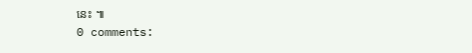នេះ ៕
0 comments: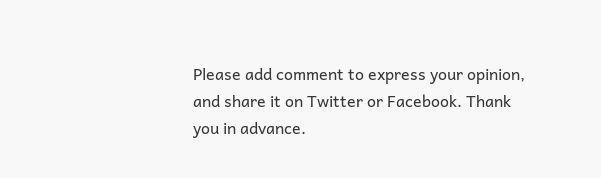Please add comment to express your opinion, and share it on Twitter or Facebook. Thank you in advance.